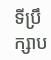ទីប្រឹក្សាប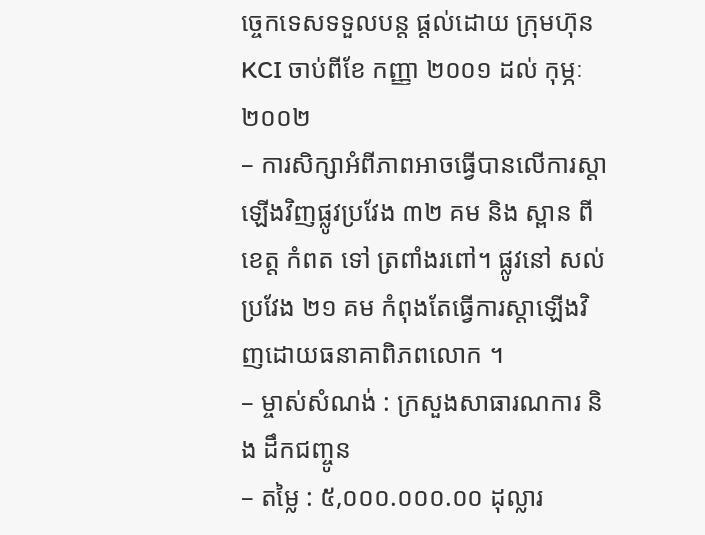ច្ចេកទេសទទួលបន្ត ផ្តល់ដោយ ក្រុមហ៊ុន KCI ចាប់ពីខែ កញ្ញា ២០០១ ដល់ កុម្ភៈ២០០២
– ការសិក្សាអំពីភាពអាចធ្វើបានលើការស្តាឡើងវិញផ្លូវប្រវែង ៣២ គម និង ស្ពាន ពី ខេត្ត កំពត ទៅ ត្រពាំងរពៅ។ ផ្លូវនៅ សល់ប្រវែង ២១ គម កំពុងតែធ្វើការស្តាឡើងវិញដោយធនាគាពិភពលោក ។
– ម្ចាស់សំណង់ : ក្រសួងសាធារណការ និង ដឹកជញ្ចូន
– តម្លៃ : ៥,០០០.០០០.០០ ដុល្លារ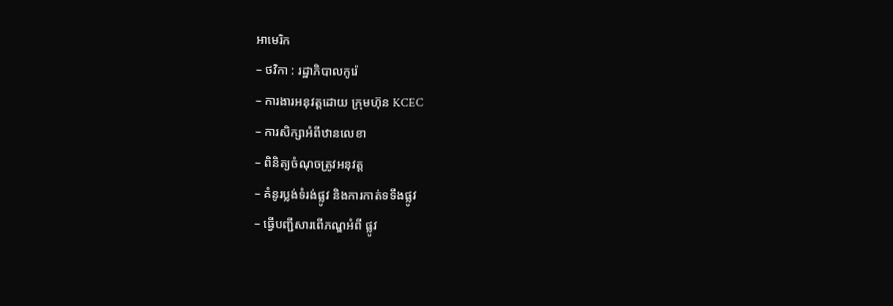អាមេរិក
– ថវិកា : រដ្ឋាភិបាលកូរ៉េ
– ការងារអនុវត្តដោយ ក្រុមហ៊ុន KCEC
– ការសិក្សាអំពីឋានលេខា
– ពិនិត្យចំណុចត្រូវអនុវត្ត
– គំនូរប្លង់ទំរង់ផ្លូវ និងការកាត់ទទឹងផ្លូវ
– ធ្វើបញ្ជីសារពើភណ្ឌអំពី ផ្លូវ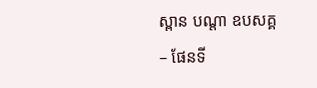ស្ពាន បណ្តា ឧបសគ្គ
– ផែនទី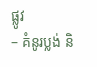ផ្លូវ
– គំនូរប្លង់ និ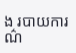ង របាយការណ៌